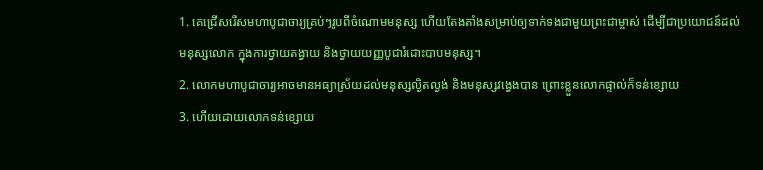1. គេជ្រើសរើសមហាបូជាចារ្យគ្រប់ៗរូបពីចំណោមមនុស្ស ហើយតែងតាំងសម្រាប់ឲ្យទាក់ទងជាមួយព្រះជាម្ចាស់ ដើម្បីជាប្រយោជន៍ដល់មនុស្សលោក ក្នុងការថ្វាយតង្វាយ និងថ្វាយយញ្ញបូជារំដោះបាបមនុស្ស។
2. លោកមហាបូជាចារ្យអាចមានអធ្យាស្រ័យដល់មនុស្សល្ងិតល្ងង់ និងមនុស្សវង្វេងបាន ព្រោះខ្លួនលោកផ្ទាល់ក៏ទន់ខ្សោយ
3. ហើយដោយលោកទន់ខ្សោយ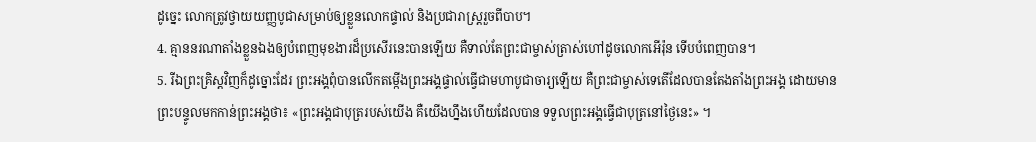ដូច្នេះ លោកត្រូវថ្វាយយញ្ញបូជាសម្រាប់ឲ្យខ្លួនលោកផ្ទាល់ និងប្រជារាស្ត្ររួចពីបាប។
4. គ្មាននរណាតាំងខ្លួនឯងឲ្យបំពេញមុខងារដ៏ប្រសើរនេះបានឡើយ គឺទាល់តែព្រះជាម្ចាស់ត្រាស់ហៅដូចលោកអើរ៉ុន ទើបបំពេញបាន។
5. រីឯព្រះគ្រិស្ដវិញក៏ដូច្នោះដែរ ព្រះអង្គពុំបានលើកតម្កើងព្រះអង្គផ្ទាល់ធ្វើជាមហាបូជាចារ្យឡើយ គឺព្រះជាម្ចាស់ទេតើដែលបានតែងតាំងព្រះអង្គ ដោយមានព្រះបន្ទូលមកកាន់ព្រះអង្គថា៖ «ព្រះអង្គជាបុត្ររបស់យើង គឺយើងហ្នឹងហើយដែលបាន ទទួលព្រះអង្គធ្វើជាបុត្រនៅថ្ងៃនេះ» ។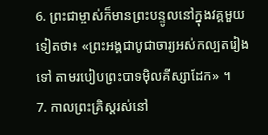6. ព្រះជាម្ចាស់ក៏មានព្រះបន្ទូលនៅក្នុងវគ្គមួយទៀតថា៖ «ព្រះអង្គជាបូជាចារ្យអស់កល្បតរៀងទៅ តាមរបៀបព្រះបាទម៉ិលគីស្សាដែក» ។
7. កាលព្រះគ្រិស្ដរស់នៅ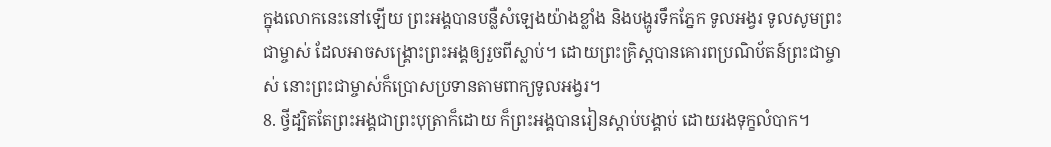ក្នុងលោកនេះនៅឡើយ ព្រះអង្គបានបន្លឺសំឡេងយ៉ាងខ្លាំង និងបង្ហូរទឹកភ្នែក ទូលអង្វរ ទូលសូមព្រះជាម្ចាស់ ដែលអាចសង្គ្រោះព្រះអង្គឲ្យរួចពីស្លាប់។ ដោយព្រះគ្រិស្ដបានគោរពប្រណិប័តន៍ព្រះជាម្ចាស់ នោះព្រះជាម្ចាស់ក៏ប្រោសប្រទានតាមពាក្យទូលអង្វរ។
8. ថ្វីដ្បិតតែព្រះអង្គជាព្រះបុត្រាក៏ដោយ ក៏ព្រះអង្គបានរៀនស្ដាប់បង្គាប់ ដោយរងទុក្ខលំបាក។